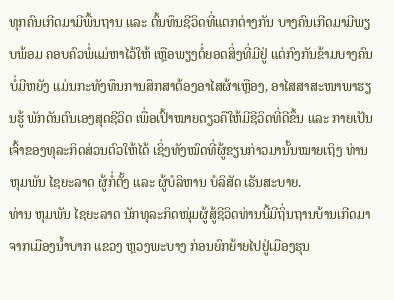ທຸກຄົນເກີດມາມີພື້ນຖານ ແລະ ຕົ້ນທຶນຊີວິດທີ່ແຕກຕ່າງກັນ ບາງຄົນເກີດມາມີພຽບພ້ອມ ຄອບຄົວພໍ່ແມ່ຫາໄວ້ໃຫ້ ເຫຼືອພຽງຕໍ່ຍອດສິ່ງທີ່ມີຢູ່ ແຕ່ກົງກັນຂ້າມບາງຄົນບໍ່ມີຫຍັງ ແມ່ນກະທັງທຶນການສຶກສາຕ້ອງອາໄສຜ້າເຫຼືອງ, ອາໄສສາສະໜາພາຮຽນຮູ້ ພັກດັນຕົນເອງສຸດຊີວິດ ເພື່ອເປົ້າໝາຍດຽວຄືໃຫ້ມີຊີວິດທີ່ດີຂຶ້ນ ແລະ ກາຍເປັນເຈົ້າຂອງທຸລະກິດສ່ວນຕົວໃຫ້ໄດ້ ເຊິ່ງທັງໝົດທີ່ຜູ້ຂຽນກ່າວມານັ້ນໝາຍເຖິງ ທ່ານ ຫຸມພັນ ໄຊຍະລາດ ຜູ້ກໍ່ຕັ້ງ ແລະ ຜູ້ບໍລິຫານ ບໍລິສັດ ເຣັນສະບາຍ.
ທ່ານ ຫຸມພັນ ໄຊຍະລາດ ນັກທຸລະກິດໜຸ່ມຜູ້ສູ້ຊີວິດທ່ານນີ້ມີຖິ່ນຖານບ້ານເກີດມາຈາກເມືອງນໍ້າບາກ ແຂວງ ຫຼວງພະບາງ ກ່ອນຍົກຍ້າຍໄປຢູ່ເມືອງຮຸນ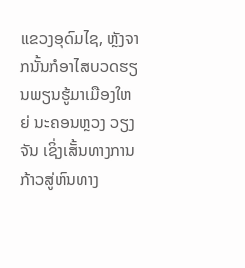ແຂວງອຸດົມໄຊ, ຫຼັງຈາກນັ້ນກໍອາໄສບວດຮຽນພຽນຮູ້ມາເມືອງໃຫຍ່ ນະຄອນຫຼວງ ວຽງຈັນ ເຊິ່ງເສັ້ນທາງການກ້າວສູ່ຫົນທາງ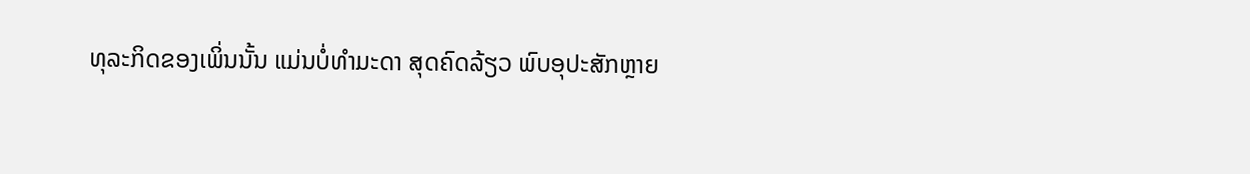ທຸລະກິດຂອງເພິ່ນນັ້ນ ແມ່ນບໍ່ທໍາມະດາ ສຸດຄົດລ້ຽວ ພົບອຸປະສັກຫຼາຍ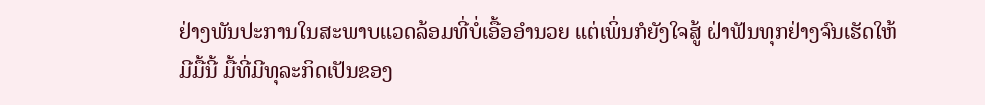ຢ່າງພັນປະການໃນສະພາບແວດລ້ອມທີ່ບໍ່ເອື້ອອໍານວຍ ແຕ່ເພິ່ນກໍຍັງໃຈສູ້ ຝ່າຟັນທຸກຢ່າງຈົນເຮັດໃຫ້ມີມື້ນີ້ ມື້ທີ່ມີທຸລະກິດເປັນຂອງ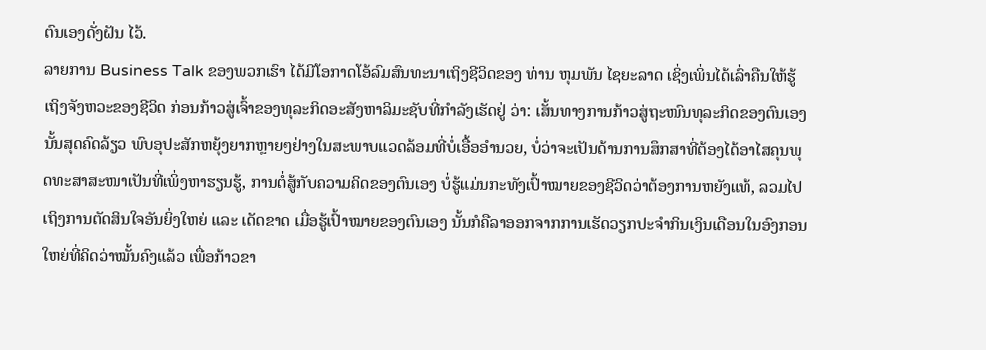ຕົນເອງດັ່ງຝັນ ໄວ້.
ລາຍການ Business Talk ຂອງພວກເຮົາ ໄດ້ມີໂອກາດໂອ້ລົມສົນທະນາເຖິງຊີວິດຂອງ ທ່ານ ຫຸມພັນ ໄຊຍະລາດ ເຊິ່ງເພິ່ນໄດ້ເລົ່າຄືນໃຫ້ຮູ້ເຖິງຈັງຫວະຂອງຊີວິດ ກ່ອນກ້າວສູ່ເຈົ້າຂອງທຸລະກິດອະສັງຫາລິມະຊັບທີ່ກໍາລັງເຮັດຢູ່ ວ່າ: ເສັ້ນທາງການກ້າວສູ່ຖະໜົນທຸລະກິດຂອງຕົນເອງນັ້ນສຸດຄົດລ້ຽວ ພົບອຸປະສັກຫຍຸ້ງຍາກຫຼາຍໆຢ່າງໃນສະພາບແວດລ້ອມທີ່ບໍ່ເອື້ອອໍານວຍ, ບໍ່ວ່າຈະເປັນດ້ານການສຶກສາທີ່ຕ້ອງໄດ້ອາໄສຄຸນພຸດທະສາສະໜາເປັນທີ່ເພິ່ງຫາຮຽນຮູ້, ການຕໍ່ສູ້ກັບຄວາມຄິດຂອງຕົນເອງ ບໍ່ຮູ້ແມ່ນກະທັງເປົ້າໝາຍຂອງຊີວິດວ່າຕ້ອງການຫຍັງແທ້, ລວມໄປເຖິງການຕັດສິນໃຈອັນຍິ່ງໃຫຍ່ ແລະ ເດັດຂາດ ເມື່ອຮູ້ເປົ້າໝາຍຂອງຕົນເອງ ນັ້ນກໍຄືລາອອກຈາກການເຮັດວຽກປະຈໍາກິນເງິນເດືອນໃນອົງກອນໃຫຍ່ທີ່ຄິດວ່າໝັ້ນຄົງແລ້ວ ເພື່ອກ້າວຂາ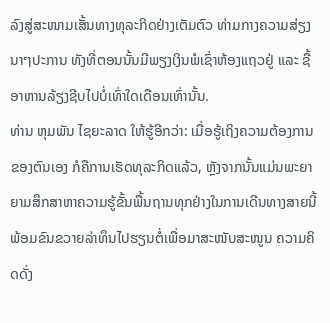ລົງສູ່ສະໜາມເສັ້ນທາງທຸລະກິດຢ່າງເຕັມຕົວ ທ່າມກາງຄວາມສ່ຽງນາໆປະການ ທັງທີ່ຕອນນັ້ນມີພຽງເງິນພໍເຊົ່າຫ້ອງແຖວຢູ່ ແລະ ຊື້ອາຫານລ້ຽງຊີບໄປບໍ່ເທົ່າໃດເດືອນເທົ່ານັ້ນ.
ທ່ານ ຫຸມພັນ ໄຊຍະລາດ ໃຫ້ຮູ້ອີກວ່າ: ເມື່ອຮູ້ເຖິງຄວາມຕ້ອງການຂອງຕົນເອງ ກໍຄືການເຮັດທຸລະກິດແລ້ວ, ຫຼັງຈາກນັ້ນແມ່ນພະຍາຍາມສຶກສາຫາຄວາມຮູ້ຂັ້ນພື້ນຖານທຸກຢ່າງໃນການເດີນທາງສາຍນີ້ ພ້ອມຂົນຂວາຍລ່າທຶນໄປຮຽນຕໍ່ເພື່ອມາສະໜັບສະໜູນ ຄວາມຄິດດັ່ງ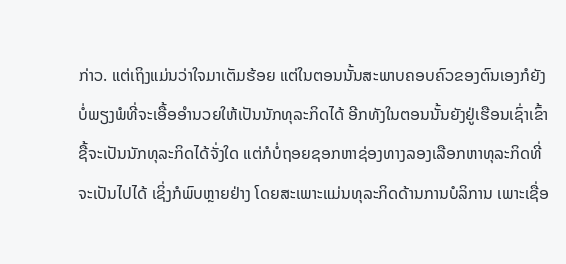ກ່າວ. ແຕ່ເຖິງແມ່ນວ່າໃຈມາເຕັມຮ້ອຍ ແຕ່ໃນຕອນນັ້ນສະພາບຄອບຄົວຂອງຕົນເອງກໍຍັງບໍ່ພຽງພໍທີ່ຈະເອື້ອອໍານວຍໃຫ້ເປັນນັກທຸລະກິດໄດ້ ອີກທັງໃນຕອນນັ້ນຍັງຢູ່ເຮືອນເຊົ່າເຂົ້າຊື້ຈະເປັນນັກທຸລະກິດໄດ້ຈັ່ງໃດ ແຕ່ກໍບໍ່ຖອຍຊອກຫາຊ່ອງທາງລອງເລືອກຫາທຸລະກິດທີ່ຈະເປັນໄປໄດ້ ເຊິ່ງກໍພົບຫຼາຍຢ່າງ ໂດຍສະເພາະແມ່ນທຸລະກິດດ້ານການບໍລິການ ເພາະເຊື່ອ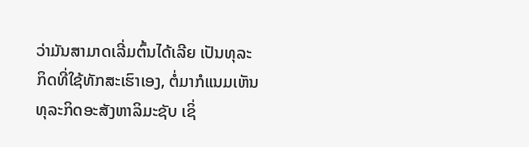ວ່າມັນສາມາດເລີ່ມຕົ້ນໄດ້ເລີຍ ເປັນທຸລະກິດທີ່ໃຊ້ທັກສະເຮົາເອງ, ຕໍ່ມາກໍແນມເຫັນທຸລະກິດອະສັງຫາລິມະຊັບ ເຊິ່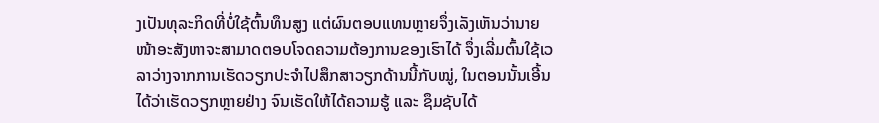ງເປັນທຸລະກິດທີ່ບໍ່ໃຊ້ຕົ້ນທຶນສູງ ແຕ່ຜົນຕອບແທນຫຼາຍຈຶ່ງເລັງເຫັນວ່ານາຍໜ້າອະສັງຫາຈະສາມາດຕອບໂຈດຄວາມຕ້ອງການຂອງເຮົາໄດ້ ຈຶ່ງເລີ່ມຕົ້ນໃຊ້ເວລາວ່າງຈາກການເຮັດວຽກປະຈໍາໄປສຶກສາວຽກດ້ານນີ້ກັບໝູ່, ໃນຕອນນັ້ນເອີ້ນໄດ້ວ່າເຮັດວຽກຫຼາຍຢ່າງ ຈົນເຮັດໃຫ້ໄດ້ຄວາມຮູ້ ແລະ ຊຶມຊັບໄດ້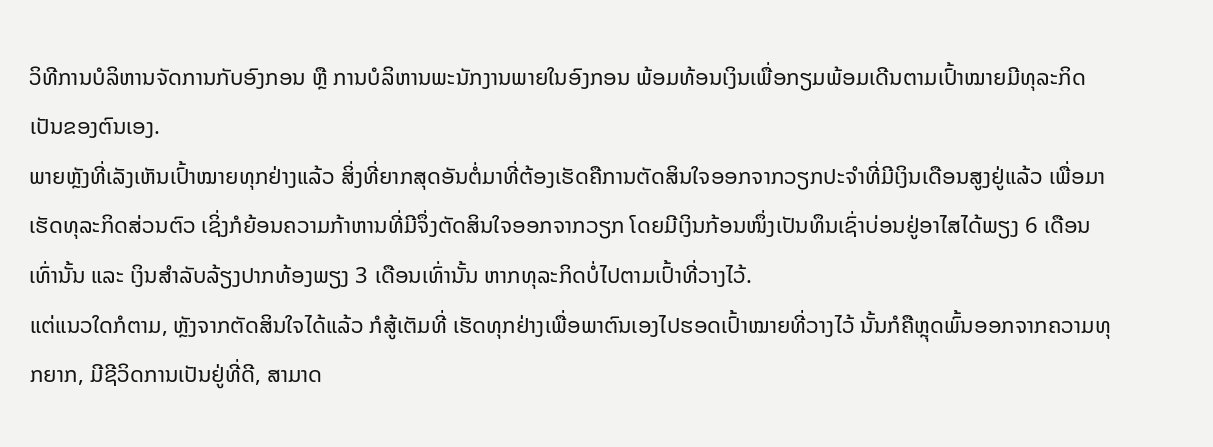ວິທີການບໍລິຫານຈັດການກັບອົງກອນ ຫຼື ການບໍລິຫານພະນັກງານພາຍໃນອົງກອນ ພ້ອມທ້ອນເງິນເພື່ອກຽມພ້ອມເດີນຕາມເປົ້າໝາຍມີທຸລະກິດເປັນຂອງຕົນເອງ.
ພາຍຫຼັງທີ່ເລັງເຫັນເປົ້າໝາຍທຸກຢ່າງແລ້ວ ສິ່ງທີ່ຍາກສຸດອັນຕໍ່ມາທີ່ຕ້ອງເຮັດຄືການຕັດສິນໃຈອອກຈາກວຽກປະຈໍາທີ່ມີເງິນເດືອນສູງຢູ່ແລ້ວ ເພື່ອມາເຮັດທຸລະກິດສ່ວນຕົວ ເຊິ່ງກໍຍ້ອນຄວາມກ້າຫານທີ່ມີຈຶ່ງຕັດສິນໃຈອອກຈາກວຽກ ໂດຍມີເງິນກ້ອນໜຶ່ງເປັນທຶນເຊົ່າບ່ອນຢູ່ອາໄສໄດ້ພຽງ 6 ເດືອນເທົ່ານັ້ນ ແລະ ເງິນສຳລັບລ້ຽງປາກທ້ອງພຽງ 3 ເດືອນເທົ່ານັ້ນ ຫາກທຸລະກິດບໍ່ໄປຕາມເປົ້າທີ່ວາງໄວ້.
ແຕ່ແນວໃດກໍຕາມ, ຫຼັງຈາກຕັດສິນໃຈໄດ້ແລ້ວ ກໍສູ້ເຕັມທີ່ ເຮັດທຸກຢ່າງເພື່ອພາຕົນເອງໄປຮອດເປົ້າໝາຍທີ່ວາງໄວ້ ນັ້ນກໍຄືຫຼຸດພົ້ນອອກຈາກຄວາມທຸກຍາກ, ມີຊີວິດການເປັນຢູ່ທີ່ດີ, ສາມາດ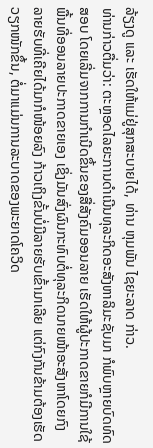ລ້ຽງດູ ແລະ ເຮັດໃຫ້ແມ່ຢູ່ສຸກສະບາຍໄດ້, ທ່ານ ຫຸມພັນ ໄຊຍະລາດ ກ່າວ.
ທ່ານກ່າວຕື່ມວ່າ: ຕະຫຼອດໄລຍະການດໍາເນີນທຸລະກິດອະສັງຫາລິມະຊັບມາ ກໍພົບຫຼາຍບົດທົດສອບ ໂດຍເລີ່ມຈາກການກຳເນີດຂຶ້ນຂອງສື່ສັງຄົມອອນລາຍ ເຮັດໃຫ້ຜູ້ປະກາດຂາຍກໍມີການໃຊ້ພື້ນທີ່ອອນລາຍປະກາດຂາຍເອງ ເຊິ່ງມັນສົ່ງຜົນກະທົບຕໍ່ທຸລະກິດນາຍໜ້າອະສັງຫາໂດຍກົງ ລາຍຮັບທີ່ເຄີຍໄດ້ມາກໍໜ້ອຍລົງ ກ້າວເຖິງຂັ້ນບໍ່ມີລາຍຮັບເຂົ້າມາເລີຍ ແຕ່ກົງກັນຂ້າມຕ້ອງເຮັດວຽກໜັກຂຶ້ນ, ຕໍ່ມາແມ່ນການລະບາດຂອງພະຍາດໂຄວິດ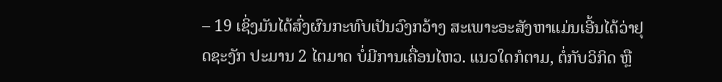– 19 ເຊິ່ງມັນໄດ້ສົ່ງຜົນກະທົບເປັນວົງກວ້າງ ສະເພາະອະສັງຫາແມ່ນເອີ້ນໄດ້ວ່າຢຸດຊະງັກ ປະມານ 2 ໄຕມາດ ບໍ່ມີການເຄື່ອນໄຫວ. ແນວໃດກໍຕາມ, ຕໍ່ກັບວິກິດ ຫຼື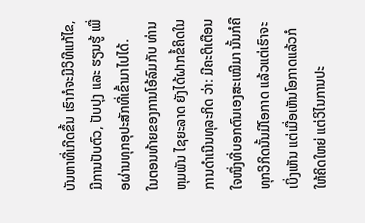ບັນຫາທີ່ເກີດຂຶ້ນ ເຮົາກໍຈະມີວິທີແກ້ໄຂ, ມີການປັບຕົວ, ປັບປຸງ ແລະ ຮຽນຮູ້ ເພື່ອຜ່ານທຸກອຸປະສັກທີ່ເຂົ້າມາໄປໄດ້.
ໃນຕອນທ້າຍຂອງການໂອ້ລົມກັບ ທ່ານ ຫຸມພັນ ໄຊຍະລາດ ຍັງໄດ້ຝາກຂໍ້ຄິດໃນການດໍາເນີນທຸລະກິດ ວ່າ: ມີຄະຕິເຕືອນໃຈໜຶ່ງທີ່ບອກຕົນເອງສະເໝີມາ ນັ້ນກໍຄືທຸກວິກິດນັ້ນມີໂອກາດ ແລ້ວແຕ່ເຮົາຈະເບິ່ງເຫັນ ແຕ່ເມື່ອເຫັນໂອກາດແລ້ວກໍໃຫ້ຄິດໃຫຍ່ ແຕ່ວິໄນການປະ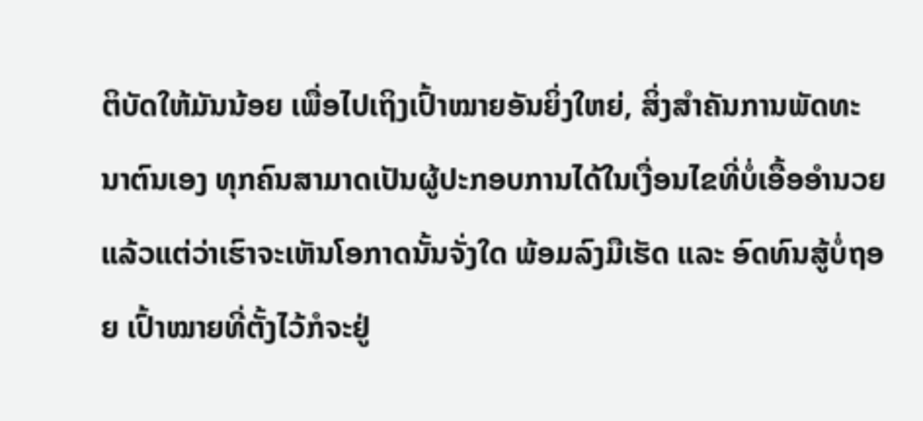ຕິບັດໃຫ້ມັນນ້ອຍ ເພື່ອໄປເຖິງເປົ້າໝາຍອັນຍິ່ງໃຫຍ່, ສິ່ງສໍາຄັນການພັດທະນາຕົນເອງ ທຸກຄົນສາມາດເປັນຜູ້ປະກອບການໄດ້ໃນເງື່ອນໄຂທີ່ບໍ່ເອື້ອອໍານວຍ ແລ້ວແຕ່ວ່າເຮົາຈະເຫັນໂອກາດນັ້ນຈັ່ງໃດ ພ້ອມລົງມືເຮັດ ແລະ ອົດທົນສູ້ບໍ່ຖອຍ ເປົ້າໝາຍທີ່ຕັ້ງໄວ້ກໍຈະຢູ່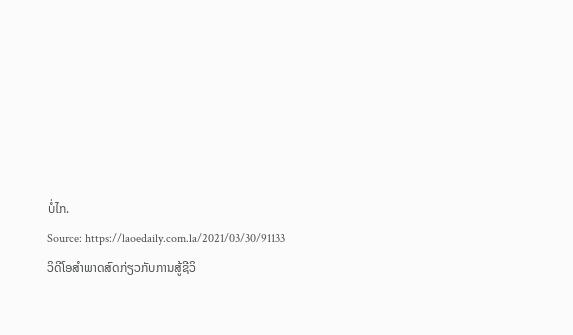ບໍ່ໄກ.
Source: https://laoedaily.com.la/2021/03/30/91133
ວິດີໂອສໍາພາດສົດກ່ຽວກັບການສູ້ຊີວິ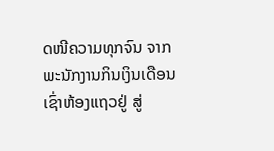ດໜີຄວາມທຸກຈົນ ຈາກພະນັກງານກິນເງິນເດືອນ ເຊົ່າຫ້ອງແຖວຢູ່ ສູ່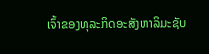ເຈົ້າຂອງທຸລະກິດອະສັງຫາລິມະຊັບ